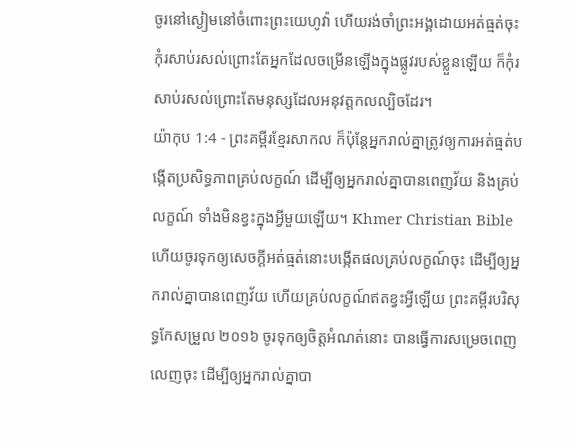ចូរនៅស្ងៀមនៅចំពោះព្រះយេហូវ៉ា ហើយរង់ចាំព្រះអង្គដោយអត់ធ្មត់ចុះ កុំរសាប់រសល់ព្រោះតែអ្នកដែលចម្រើនឡើងក្នុងផ្លូវរបស់ខ្លួនឡើយ ក៏កុំរសាប់រសល់ព្រោះតែមនុស្សដែលអនុវត្តកលល្បិចដែរ។
យ៉ាកុប 1:4 - ព្រះគម្ពីរខ្មែរសាកល ក៏ប៉ុន្តែអ្នករាល់គ្នាត្រូវឲ្យការអត់ធ្មត់បង្កើតប្រសិទ្ធភាពគ្រប់លក្ខណ៍ ដើម្បីឲ្យអ្នករាល់គ្នាបានពេញវ័យ និងគ្រប់លក្ខណ៍ ទាំងមិនខ្វះក្នុងអ្វីមួយឡើយ។ Khmer Christian Bible ហើយចូរទុកឲ្យសេចក្ដីអត់ធ្មត់នោះបង្កើតផលគ្រប់លក្ខណ៍ចុះ ដើម្បីឲ្យអ្នករាល់គ្នាបានពេញវ័យ ហើយគ្រប់លក្ខណ៍ឥតខ្វះអ្វីឡើយ ព្រះគម្ពីរបរិសុទ្ធកែសម្រួល ២០១៦ ចូរទុកឲ្យចិត្តអំណត់នោះ បានធ្វើការសម្រេចពេញលេញចុះ ដើម្បីឲ្យអ្នករាល់គ្នាបា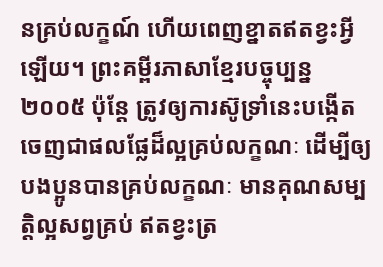នគ្រប់លក្ខណ៍ ហើយពេញខ្នាតឥតខ្វះអ្វីឡើយ។ ព្រះគម្ពីរភាសាខ្មែរបច្ចុប្បន្ន ២០០៥ ប៉ុន្តែ ត្រូវឲ្យការស៊ូទ្រាំនេះបង្កើតចេញជាផលផ្លែដ៏ល្អគ្រប់លក្ខណៈ ដើម្បីឲ្យបងប្អូនបានគ្រប់លក្ខណៈ មានគុណសម្បត្តិល្អសព្វគ្រប់ ឥតខ្វះត្រ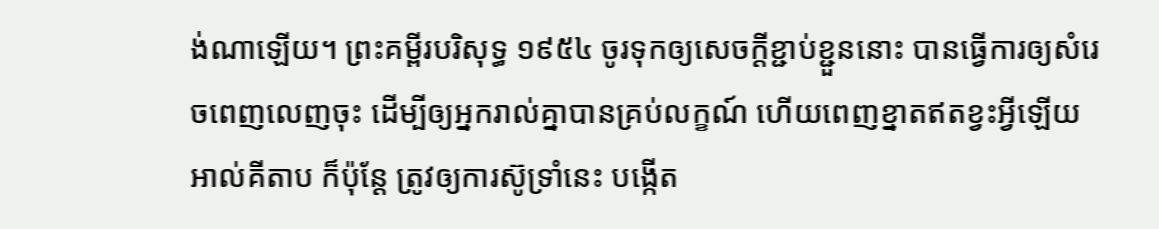ង់ណាឡើយ។ ព្រះគម្ពីរបរិសុទ្ធ ១៩៥៤ ចូរទុកឲ្យសេចក្ដីខ្ជាប់ខ្ជួននោះ បានធ្វើការឲ្យសំរេចពេញលេញចុះ ដើម្បីឲ្យអ្នករាល់គ្នាបានគ្រប់លក្ខណ៍ ហើយពេញខ្នាតឥតខ្វះអ្វីឡើយ អាល់គីតាប ក៏ប៉ុន្ដែ ត្រូវឲ្យការស៊ូទ្រាំនេះ បង្កើត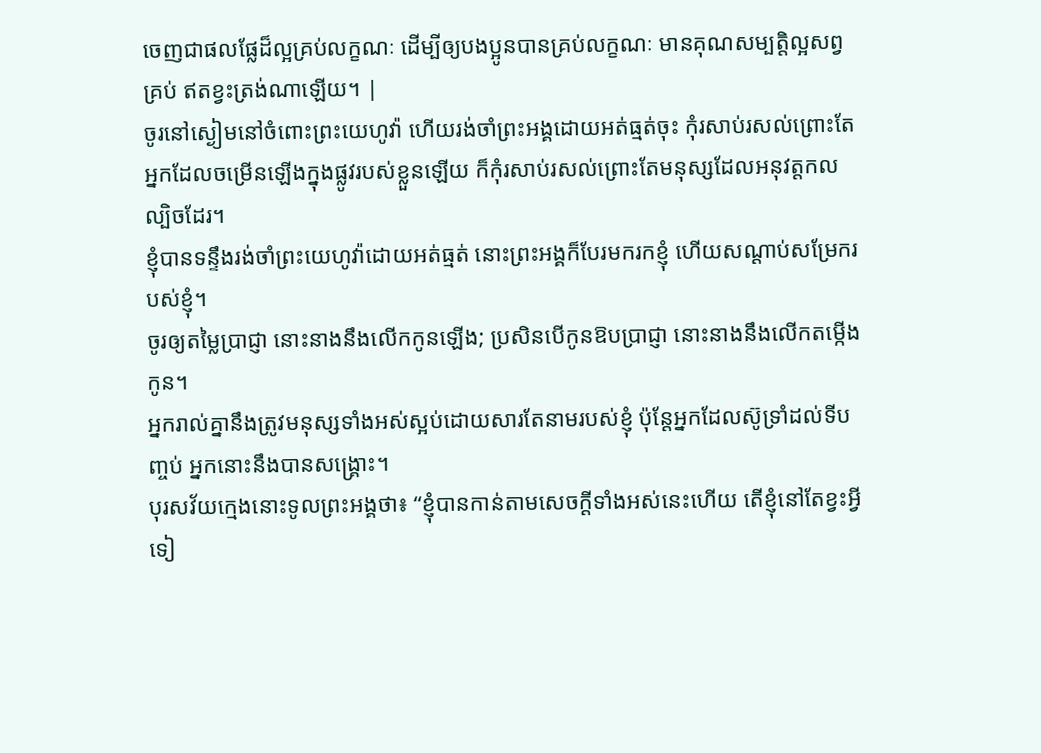ចេញជាផលផ្លែដ៏ល្អគ្រប់លក្ខណៈ ដើម្បីឲ្យបងប្អូនបានគ្រប់លក្ខណៈ មានគុណសម្បត្តិល្អសព្វគ្រប់ ឥតខ្វះត្រង់ណាឡើយ។ |
ចូរនៅស្ងៀមនៅចំពោះព្រះយេហូវ៉ា ហើយរង់ចាំព្រះអង្គដោយអត់ធ្មត់ចុះ កុំរសាប់រសល់ព្រោះតែអ្នកដែលចម្រើនឡើងក្នុងផ្លូវរបស់ខ្លួនឡើយ ក៏កុំរសាប់រសល់ព្រោះតែមនុស្សដែលអនុវត្តកលល្បិចដែរ។
ខ្ញុំបានទន្ទឹងរង់ចាំព្រះយេហូវ៉ាដោយអត់ធ្មត់ នោះព្រះអង្គក៏បែរមករកខ្ញុំ ហើយសណ្ដាប់សម្រែករបស់ខ្ញុំ។
ចូរឲ្យតម្លៃប្រាជ្ញា នោះនាងនឹងលើកកូនឡើង; ប្រសិនបើកូនឱបប្រាជ្ញា នោះនាងនឹងលើកតម្កើងកូន។
អ្នករាល់គ្នានឹងត្រូវមនុស្សទាំងអស់ស្អប់ដោយសារតែនាមរបស់ខ្ញុំ ប៉ុន្តែអ្នកដែលស៊ូទ្រាំដល់ទីបញ្ចប់ អ្នកនោះនឹងបានសង្គ្រោះ។
បុរសវ័យក្មេងនោះទូលព្រះអង្គថា៖ “ខ្ញុំបានកាន់តាមសេចក្ដីទាំងអស់នេះហើយ តើខ្ញុំនៅតែខ្វះអ្វីទៀ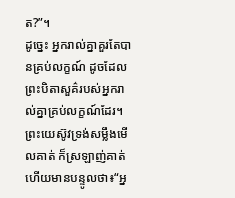ត?”។
ដូច្នេះ អ្នករាល់គ្នាគួរតែបានគ្រប់លក្ខណ៍ ដូចដែលព្រះបិតាសួគ៌របស់អ្នករាល់គ្នាគ្រប់លក្ខណ៍ដែរ។
ព្រះយេស៊ូវទ្រង់សម្លឹងមើលគាត់ ក៏ស្រឡាញ់គាត់ ហើយមានបន្ទូលថា៖“អ្ន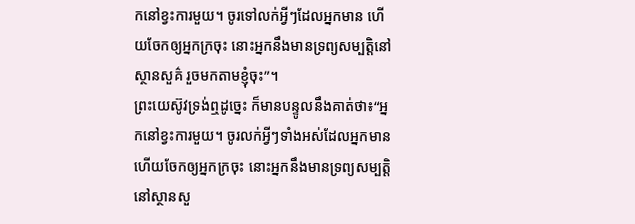កនៅខ្វះការមួយ។ ចូរទៅលក់អ្វីៗដែលអ្នកមាន ហើយចែកឲ្យអ្នកក្រចុះ នោះអ្នកនឹងមានទ្រព្យសម្បត្តិនៅស្ថានសួគ៌ រួចមកតាមខ្ញុំចុះ”។
ព្រះយេស៊ូវទ្រង់ឮដូច្នេះ ក៏មានបន្ទូលនឹងគាត់ថា៖“អ្នកនៅខ្វះការមួយ។ ចូរលក់អ្វីៗទាំងអស់ដែលអ្នកមាន ហើយចែកឲ្យអ្នកក្រចុះ នោះអ្នកនឹងមានទ្រព្យសម្បត្តិនៅស្ថានសួ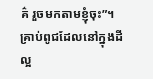គ៌ រួចមកតាមខ្ញុំចុះ”។
គ្រាប់ពូជដែលនៅក្នុងដីល្អ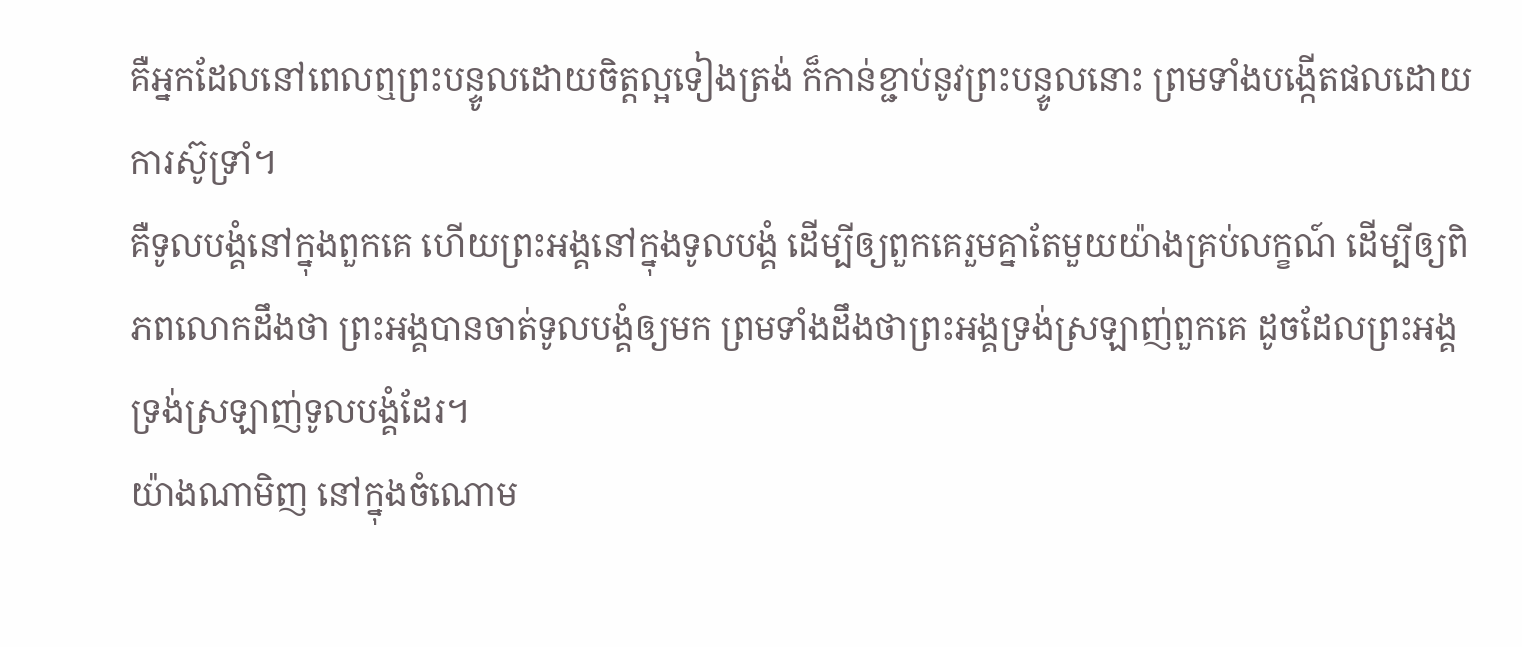គឺអ្នកដែលនៅពេលឮព្រះបន្ទូលដោយចិត្តល្អទៀងត្រង់ ក៏កាន់ខ្ជាប់នូវព្រះបន្ទូលនោះ ព្រមទាំងបង្កើតផលដោយការស៊ូទ្រាំ។
គឺទូលបង្គំនៅក្នុងពួកគេ ហើយព្រះអង្គនៅក្នុងទូលបង្គំ ដើម្បីឲ្យពួកគេរួមគ្នាតែមួយយ៉ាងគ្រប់លក្ខណ៍ ដើម្បីឲ្យពិភពលោកដឹងថា ព្រះអង្គបានចាត់ទូលបង្គំឲ្យមក ព្រមទាំងដឹងថាព្រះអង្គទ្រង់ស្រឡាញ់ពួកគេ ដូចដែលព្រះអង្គទ្រង់ស្រឡាញ់ទូលបង្គំដែរ។
យ៉ាងណាមិញ នៅក្នុងចំណោម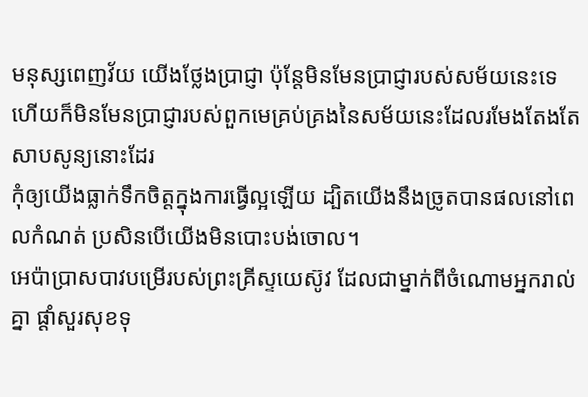មនុស្សពេញវ័យ យើងថ្លែងប្រាជ្ញា ប៉ុន្តែមិនមែនប្រាជ្ញារបស់សម័យនេះទេ ហើយក៏មិនមែនប្រាជ្ញារបស់ពួកមេគ្រប់គ្រងនៃសម័យនេះដែលរមែងតែងតែសាបសូន្យនោះដែរ
កុំឲ្យយើងធ្លាក់ទឹកចិត្តក្នុងការធ្វើល្អឡើយ ដ្បិតយើងនឹងច្រូតបានផលនៅពេលកំណត់ ប្រសិនបើយើងមិនបោះបង់ចោល។
អេប៉ាប្រាសបាវបម្រើរបស់ព្រះគ្រីស្ទយេស៊ូវ ដែលជាម្នាក់ពីចំណោមអ្នករាល់គ្នា ផ្ដាំសួរសុខទុ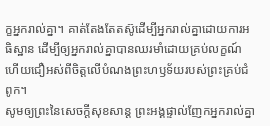ក្ខអ្នករាល់គ្នា។ គាត់តែងតែតស៊ូដើម្បីអ្នករាល់គ្នាដោយការអធិស្ឋាន ដើម្បីឲ្យអ្នករាល់គ្នាបានឈរមាំដោយគ្រប់លក្ខណ៍ ហើយជឿអស់ពីចិត្តលើបំណងព្រះហឫទ័យរបស់ព្រះគ្រប់ជំពូក។
សូមឲ្យព្រះនៃសេចក្ដីសុខសាន្ត ព្រះអង្គផ្ទាល់ញែកអ្នករាល់គ្នា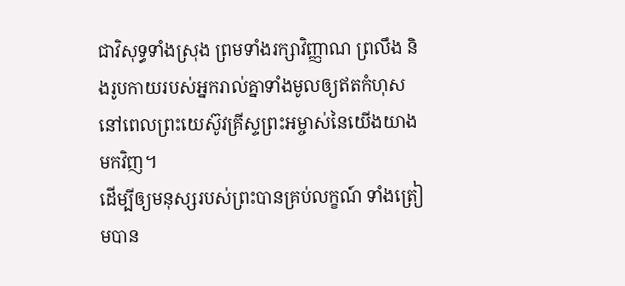ជាវិសុទ្ធទាំងស្រុង ព្រមទាំងរក្សាវិញ្ញាណ ព្រលឹង និងរូបកាយរបស់អ្នករាល់គ្នាទាំងមូលឲ្យឥតកំហុស នៅពេលព្រះយេស៊ូវគ្រីស្ទព្រះអម្ចាស់នៃយើងយាងមកវិញ។
ដើម្បីឲ្យមនុស្សរបស់ព្រះបានគ្រប់លក្ខណ៍ ទាំងត្រៀមបាន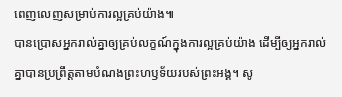ពេញលេញសម្រាប់ការល្អគ្រប់យ៉ាង៕
បានប្រោសអ្នករាល់គ្នាឲ្យគ្រប់លក្ខណ៍ក្នុងការល្អគ្រប់យ៉ាង ដើម្បីឲ្យអ្នករាល់គ្នាបានប្រព្រឹត្តតាមបំណងព្រះហឫទ័យរបស់ព្រះអង្គ។ សូ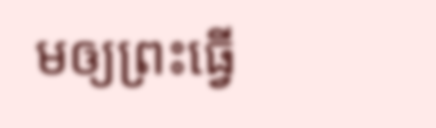មឲ្យព្រះធ្វើ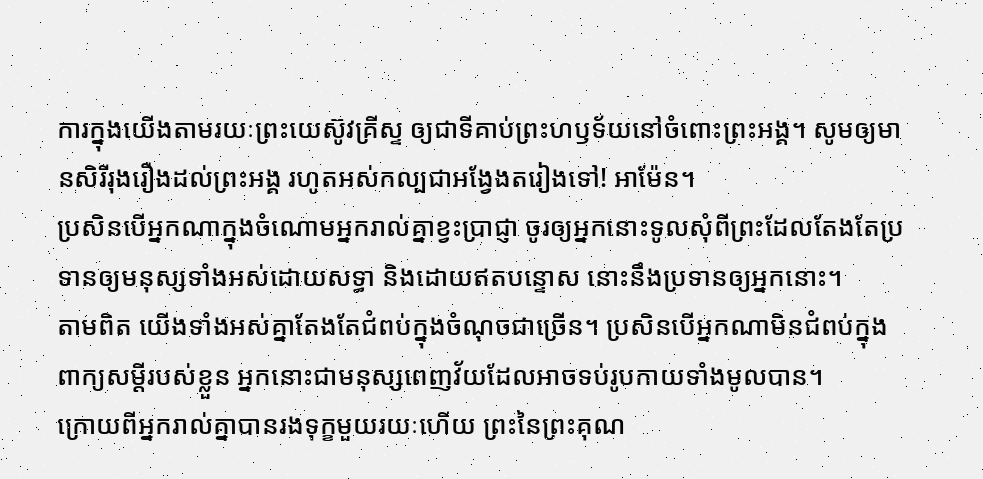ការក្នុងយើងតាមរយៈព្រះយេស៊ូវគ្រីស្ទ ឲ្យជាទីគាប់ព្រះហឫទ័យនៅចំពោះព្រះអង្គ។ សូមឲ្យមានសិរីរុងរឿងដល់ព្រះអង្គ រហូតអស់កល្បជាអង្វែងតរៀងទៅ! អាម៉ែន។
ប្រសិនបើអ្នកណាក្នុងចំណោមអ្នករាល់គ្នាខ្វះប្រាជ្ញា ចូរឲ្យអ្នកនោះទូលសុំពីព្រះដែលតែងតែប្រទានឲ្យមនុស្សទាំងអស់ដោយសទ្ធា និងដោយឥតបន្ទោស នោះនឹងប្រទានឲ្យអ្នកនោះ។
តាមពិត យើងទាំងអស់គ្នាតែងតែជំពប់ក្នុងចំណុចជាច្រើន។ ប្រសិនបើអ្នកណាមិនជំពប់ក្នុងពាក្យសម្ដីរបស់ខ្លួន អ្នកនោះជាមនុស្សពេញវ័យដែលអាចទប់រូបកាយទាំងមូលបាន។
ក្រោយពីអ្នករាល់គ្នាបានរងទុក្ខមួយរយៈហើយ ព្រះនៃព្រះគុណ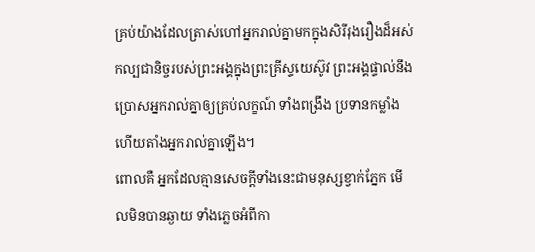គ្រប់យ៉ាងដែលត្រាស់ហៅអ្នករាល់គ្នាមកក្នុងសិរីរុងរឿងដ៏អស់កល្បជានិច្ចរបស់ព្រះអង្គក្នុងព្រះគ្រីស្ទយេស៊ូវ ព្រះអង្គផ្ទាល់នឹងប្រោសអ្នករាល់គ្នាឲ្យគ្រប់លក្ខណ៍ ទាំងពង្រឹង ប្រទានកម្លាំង ហើយតាំងអ្នករាល់គ្នាឡើង។
ពោលគឺ អ្នកដែលគ្មានសេចក្ដីទាំងនេះជាមនុស្សខ្វាក់ភ្នែក មើលមិនបានឆ្ងាយ ទាំងភ្លេចអំពីកា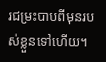រជម្រះបាបពីមុនរបស់ខ្លួនទៅហើយ។